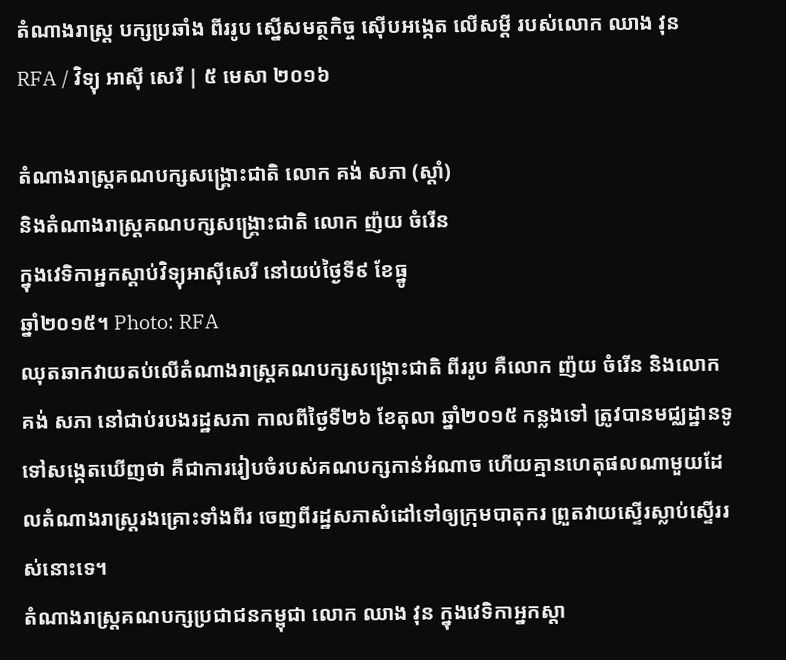តំណាងរាស្ត្រ បក្សប្រឆាំង ពីររូប ស្នើសមត្ថកិច្ច ស៊ើបអង្កេត លើសម្ដី របស់លោក ឈាង វុន
RFA / វិទ្យុ អាស៊ី សេរី | ៥ មេសា ២០១៦

តំណាងរាស្ត្រគណបក្សសង្គ្រោះជាតិ លោក គង់ សភា (ស្ដាំ)
និងតំណាងរាស្ត្រគណបក្សសង្គ្រោះជាតិ លោក ញ៉យ ចំរើន
ក្នុងវេទិកាអ្នកស្ដាប់វិទ្យុអាស៊ីសេរី នៅយប់ថ្ងៃទី៩ ខែធ្នូ
ឆ្នាំ២០១៥។ Photo: RFA
ឈុតឆាកវាយតប់លើតំណាងរាស្ត្រគណបក្សសង្គ្រោះជាតិ ពីររូប គឺលោក ញ៉យ ចំរើន និងលោក គង់ សភា នៅជាប់របងរដ្ឋសភា កាលពីថ្ងៃទី២៦ ខែតុលា ឆ្នាំ២០១៥ កន្លងទៅ ត្រូវបានមជ្ឈដ្ឋានទូទៅសង្កេតឃើញថា គឺជាការរៀបចំរបស់គណបក្សកាន់អំណាច ហើយគ្មានហេតុផលណាមួយដែលតំណាងរាស្ត្ររងគ្រោះទាំងពីរ ចេញពីរដ្ឋសភាសំដៅទៅឲ្យក្រុមបាតុករ ព្រួតវាយស្ទើរស្លាប់ស្ទើររស់នោះទេ។
តំណាងរាស្ត្រគណបក្សប្រជាជនកម្ពុជា លោក ឈាង វុន ក្នុងវេទិកាអ្នកស្ដា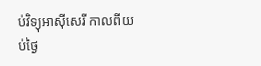ប់វិទ្យុអាស៊ីសេរី កាលពីយប់ថ្ងៃ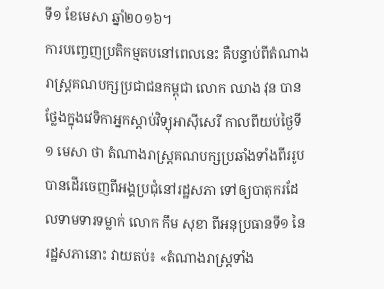ទី១ ខែមេសា ឆ្នាំ២០១៦។
ការបញ្ចេញប្រតិកម្មតបនៅពេលនេះ គឺបន្ទាប់ពីតំណាងរាស្ត្រគណបក្សប្រជាជនកម្ពុជា លោក ឈាង វុន បានថ្លែងក្នុងវេទិកាអ្នកស្តាប់វិទ្យុអាស៊ីសេរី កាលពីយប់ថ្ងៃទី១ មេសា ថា តំណាងរាស្ត្រគណបក្សប្រឆាំងទាំងពីររូប បានដើរចេញពីអង្គប្រជុំនៅរដ្ឋសភា ទៅឲ្យបាតុករដែលទាមទារទម្លាក់ លោក កឹម សុខា ពីអនុប្រធានទី១ នៃរដ្ឋសភានោះ វាយតប់៖ «តំណាងរាស្ត្រទាំង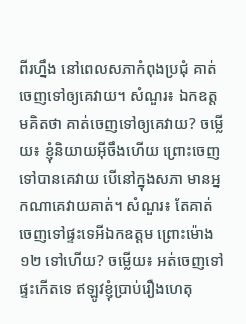ពីរហ្នឹង នៅពេលសភាកំពុងប្រជុំ គាត់ចេញទៅឲ្យគេវាយ។ សំណួរ៖ ឯកឧត្តមគិតថា គាត់ចេញទៅឲ្យគេវាយ? ចម្លើយ៖ ខ្ញុំនិយាយអ៊ីចឹងហើយ ព្រោះចេញទៅបានគេវាយ បើនៅក្នុងសភា មានអ្នកណាគេវាយគាត់។ សំណួរ៖ តែគាត់ចេញទៅផ្ទះទេអីឯកឧត្តម ព្រោះម៉ោង១២ ទៅហើយ? ចម្លើយ៖ អត់ចេញទៅផ្ទះកើតទេ ឥឡូវខ្ញុំប្រាប់រឿងហេតុ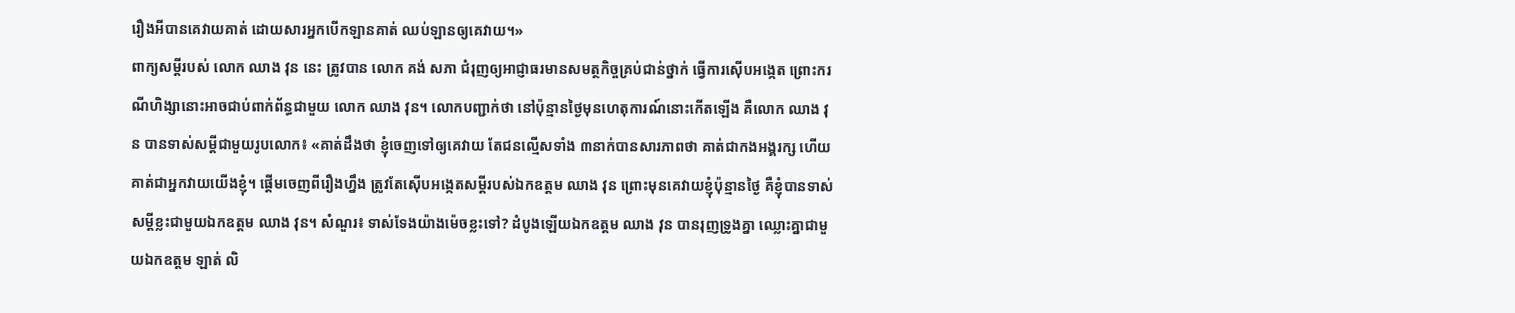រឿងអីបានគេវាយគាត់ ដោយសារអ្នកបើកឡានគាត់ ឈប់ឡានឲ្យគេវាយ។»
ពាក្យសម្ដីរបស់ លោក ឈាង វុន នេះ ត្រូវបាន លោក គង់ សភា ជំរុញឲ្យអាជ្ញាធរមានសមត្ថកិច្ចគ្រប់ជាន់ថ្នាក់ ធ្វើការស៊ើបអង្កេត ព្រោះករណីហិង្សានោះអាចជាប់ពាក់ព័ន្ធជាមួយ លោក ឈាង វុន។ លោកបញ្ជាក់ថា នៅប៉ុន្មានថ្ងៃមុនហេតុការណ៍នោះកើតឡើង គឺលោក ឈាង វុន បានទាស់សម្ដីជាមួយរូបលោក៖ «គាត់ដឹងថា ខ្ញុំចេញទៅឲ្យគេវាយ តែជនល្មើសទាំង ៣នាក់បានសារភាពថា គាត់ជាកងអង្គរក្ស ហើយគាត់ជាអ្នកវាយយើងខ្ញុំ។ ផ្ដើមចេញពីរឿងហ្នឹង ត្រូវតែស៊ើបអង្កេតសម្ដីរបស់ឯកឧត្តម ឈាង វុន ព្រោះមុនគេវាយខ្ញុំប៉ុន្មានថ្ងៃ គឺខ្ញុំបានទាស់សម្ដីខ្លះជាមួយឯកឧត្តម ឈាង វុន។ សំណួរ៖ ទាស់ទែងយ៉ាងម៉េចខ្លះទៅ? ដំបូងឡើយឯកឧត្តម ឈាង វុន បានរុញទ្រូងគ្នា ឈ្លោះគ្នាជាមួយឯកឧត្តម ឡាត់ លិ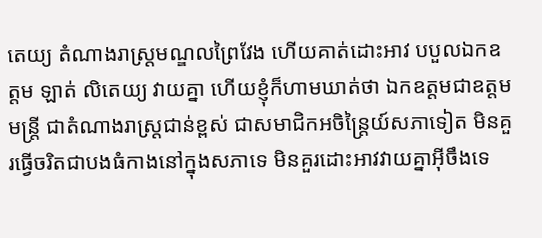តេយ្យ តំណាងរាស្ត្រមណ្ឌលព្រៃវែង ហើយគាត់ដោះអាវ បបួលឯកឧត្តម ឡាត់ លិតេយ្យ វាយគ្នា ហើយខ្ញុំក៏ហាមឃាត់ថា ឯកឧត្តមជាឧត្តមមន្ត្រី ជាតំណាងរាស្ត្រជាន់ខ្ពស់ ជាសមាជិកអចិន្ត្រៃយ៍សភាទៀត មិនគួរធ្វើចរិតជាបងធំកាងនៅក្នុងសភាទេ មិនគួរដោះអាវវាយគ្នាអ៊ីចឹងទេ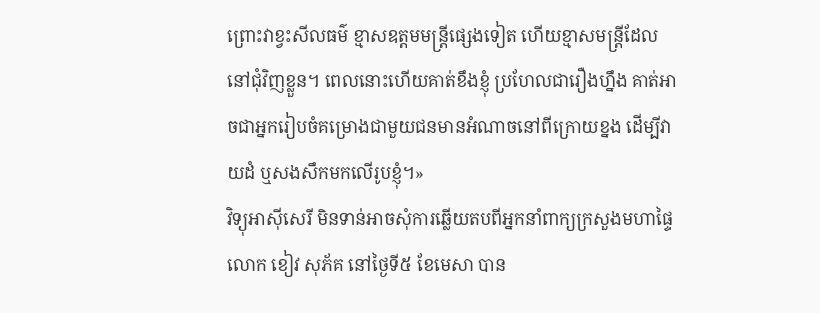ព្រោះវាខ្វះសីលធម៌ ខ្មាសឧត្តមមន្ត្រីផ្សេងទៀត ហើយខ្មាសមន្ត្រីដែលនៅជុំវិញខ្លួន។ ពេលនោះហើយគាត់ខឹងខ្ញុំ ប្រហែលជារឿងហ្នឹង គាត់អាចជាអ្នករៀបចំគម្រោងជាមួយជនមានអំណាចនៅពីក្រោយខ្នង ដើម្បីវាយដំ ឬសងសឹកមកលើរូបខ្ញុំ។»
វិទ្យុអាស៊ីសេរី មិនទាន់អាចសុំការឆ្លើយតបពីអ្នកនាំពាក្យក្រសួងមហាផ្ទៃ លោក ខៀវ សុភ័គ នៅថ្ងៃទី៥ ខែមេសា បាន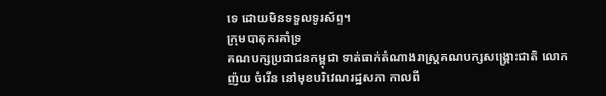ទេ ដោយមិនទទួលទូរស័ព្ទ។
ក្រុមបាតុករគាំទ្រ
គណបក្សប្រជាជនកម្ពុជា ទាត់ធាក់តំណាងរាស្ត្រគណបក្សសង្គ្រោះជាតិ លោក
ញ៉យ ចំរើន នៅមុខបរិវេណរដ្ឋសភា កាលពី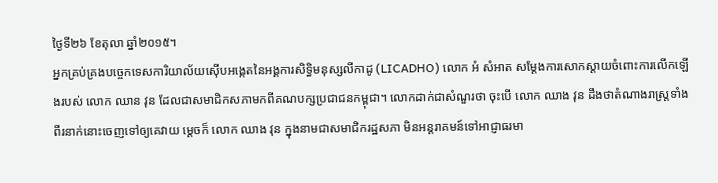ថ្ងៃទី២៦ ខែតុលា ឆ្នាំ២០១៥។
អ្នកគ្រប់គ្រងបច្ចេកទេសការិយាល័យស៊ើបអង្កេតនៃអង្គការសិទ្ធិមនុស្សលីកាដូ (LICADHO) លោក អំ សំអាត សម្ដែងការសោកស្ដាយចំពោះការលើកឡើងរបស់ លោក ឈាន វុន ដែលជាសមាជិកសភាមកពីគណបក្សប្រជាជនកម្ពុជា។ លោកដាក់ជាសំណួរថា ចុះបើ លោក ឈាង វុន ដឹងថាតំណាងរាស្ត្រទាំងពីរនាក់នោះចេញទៅឲ្យគេវាយ ម្ដេចក៏ លោក ឈាង វុន ក្នុងនាមជាសមាជិករដ្ឋសភា មិនអន្តរាគមន៍ទៅអាជ្ញាធរមា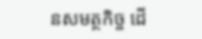នសមត្ថកិច្ច ដើ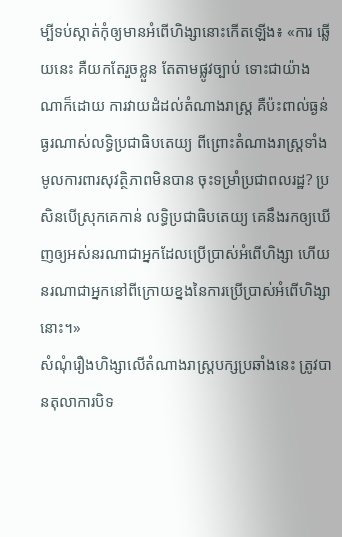ម្បីទប់ស្កាត់កុំឲ្យមានអំពើហិង្សានោះកើតឡើង៖ «ការ ឆ្លើយនេះ គឺយកតែរួចខ្លួន តែតាមផ្លូវច្បាប់ ទោះជាយ៉ាងណាក៏ដោយ ការវាយដំដល់តំណាងរាស្ត្រ គឺប៉ះពាល់ធ្ងន់ធ្ងរណាស់លទ្ធិប្រជាធិបតេយ្យ ពីព្រោះតំណាងរាស្ត្រទាំងមូលការពារសុវត្ថិភាពមិនបាន ចុះទម្រាំប្រជាពលរដ្ឋ? ប្រសិនបើស្រុកគេកាន់ លទ្ធិប្រជាធិបតេយ្យ គេនឹងរកឲ្យឃើញឲ្យអស់នរណាជាអ្នកដែលប្រើប្រាស់អំពើហិង្សា ហើយនរណាជាអ្នកនៅពីក្រោយខ្នងនៃការប្រើប្រាស់អំពើហិង្សានោះ។»
សំណុំរឿងហិង្សាលើតំណាងរាស្ត្របក្សប្រឆាំងនេះ ត្រូវបានតុលាការបិទ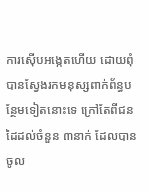ការស៊ើបអង្កេតហើយ ដោយពុំបានស្វែងរកមនុស្សពាក់ព័ន្ធបន្ថែមទៀតនោះទេ ក្រៅតែពីជនដៃដល់ចំនួន ៣នាក់ ដែលបានចូល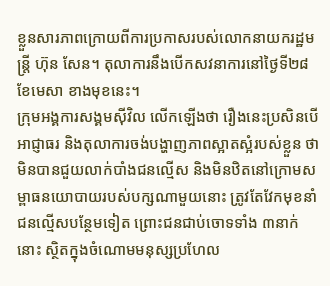ខ្លួនសារភាពក្រោយពីការប្រកាសរបស់លោកនាយករដ្ឋមន្ត្រី ហ៊ុន សែន។ តុលាការនឹងបើកសវនាការនៅថ្ងៃទី២៨ ខែមេសា ខាងមុខនេះ។
ក្រុមអង្គការសង្គមស៊ីវិល លើកឡើងថា រឿងនេះប្រសិនបើអាជ្ញាធរ និងតុលាការចង់បង្ហាញភាពស្អាតស្អំរបស់ខ្លួន ថាមិនបានជួយលាក់បាំងជនល្មើស និងមិនឋិតនៅក្រោមសម្ពាធនយោបាយរបស់បក្សណាមួយនោះ ត្រូវតែវែកមុខនាំជនល្មើសបន្ថែមទៀត ព្រោះជនជាប់ចោទទាំង ៣នាក់នោះ ស្ថិតក្នុងចំណោមមនុស្សប្រហែល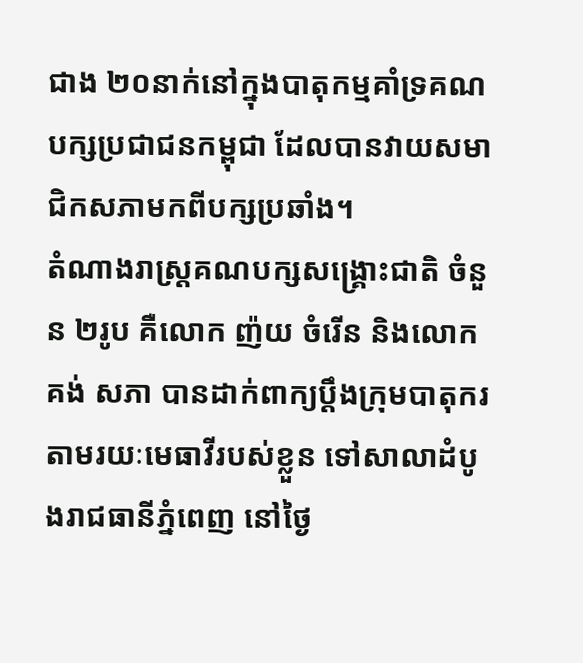ជាង ២០នាក់នៅក្នុងបាតុកម្មគាំទ្រគណបក្សប្រជាជនកម្ពុជា ដែលបានវាយសមាជិកសភាមកពីបក្សប្រឆាំង។
តំណាងរាស្ត្រគណបក្សសង្គ្រោះជាតិ ចំនួន ២រូប គឺលោក ញ៉យ ចំរើន និងលោក គង់ សភា បានដាក់ពាក្យប្ដឹងក្រុមបាតុករតាមរយៈមេធាវីរបស់ខ្លួន ទៅសាលាដំបូងរាជធានីភ្នំពេញ នៅថ្ងៃ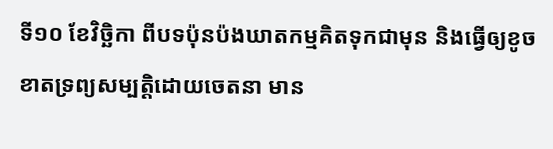ទី១០ ខែវិច្ឆិកា ពីបទប៉ុនប៉ងឃាតកម្មគិតទុកជាមុន និងធ្វើឲ្យខូចខាតទ្រព្យសម្បត្តិដោយចេតនា មាន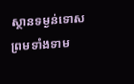ស្ថានទម្ងន់ទោស ព្រមទាំងទាម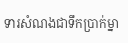ទារសំណងជាទឹកប្រាក់ម្នា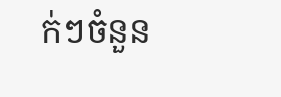ក់ៗចំនួន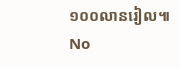១០០លានរៀល៕
No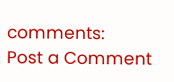comments:
Post a Comment